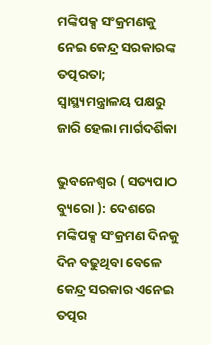ମଙ୍କିପକ୍ସ ସଂକ୍ରମଣକୁ ନେଇ କେନ୍ଦ୍ର ସରକାରଙ୍କ ତତ୍ପରତା; ସ୍ୱାସ୍ଥ୍ୟମନ୍ତ୍ରାଳୟ ପକ୍ଷରୁ ଜାରି ହେଲା ମାର୍ଗଦର୍ଶିକା

ଭୁବନେଶ୍ୱର ( ସତ୍ୟପାଠ ବ୍ୟୁରୋ ): ଦେଶରେ ମଙ୍କିପକ୍ସ ସଂକ୍ରମଣ ଦିନକୁ ଦିନ ବଢୁଥିବା ବେଳେ କେନ୍ଦ୍ର ସରକାର ଏନେଇ ତତ୍ପର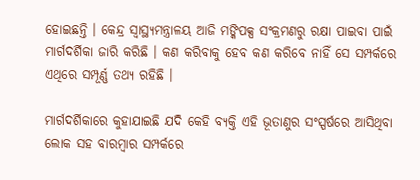ହୋଇଛନ୍ତି । କେନ୍ଦ୍ର ସ୍ୱାସ୍ଥ୍ୟମନ୍ତ୍ରାଳୟ ଆଜି ମଙ୍କିପକ୍ସ ସଂକ୍ରମଣରୁ ରକ୍ଷା ପାଇବା ପାଇଁ ମାର୍ଗଦର୍ଶିକା ଜାରି କରିଛି । କଣ କରିବାକୁ ହେବ କଣ କରିବେ ନାହିଁ ସେ ସମ୍ପର୍କରେ ଏଥିରେ ସମ୍ପୂର୍ଣ୍ଣ ତଥ୍ୟ ରହିଛି ।

ମାର୍ଗଦର୍ଶିକାରେ କୁହାଯାଇଛି ଯଦି କେହି ବ୍ୟକ୍ତି ଏହି ଭୂତାଣୁର ସଂସ୍ପର୍ଷରେ ଆସିଥିବା ଲୋକ ସହ ବାରମ୍ବାର ସମ୍ପର୍କରେ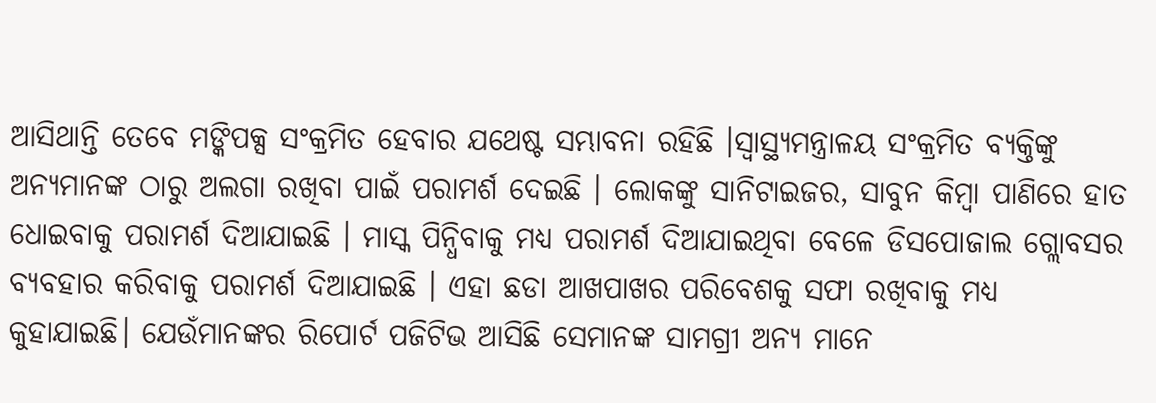ଆସିଥାନ୍ତି ତେବେ ମଙ୍କିପକ୍ସ ସଂକ୍ରମିତ ହେବାର ଯଥେଷ୍ଟ ସମ୍ଭାବନା ରହିଛି ।ସ୍ୱାସ୍ଥ୍ୟମନ୍ତ୍ରାଳୟ ସଂକ୍ରମିତ ବ୍ୟକ୍ତିଙ୍କୁ ଅନ୍ୟମାନଙ୍କ ଠାରୁ ଅଲଗା ରଖିବା ପାଇଁ ପରାମର୍ଶ ଦେଇଛି । ଲୋକଙ୍କୁ ସାନିଟାଇଜର, ସାବୁନ କିମ୍ବା ପାଣିରେ ହାତ ଧୋଇବାକୁ ପରାମର୍ଶ ଦିଆଯାଇଛି । ମାସ୍କ ପିନ୍ଧିବାକୁ ମଧ୍ୟ ପରାମର୍ଶ ଦିଆଯାଇଥିବା ବେଳେ ଡିସପୋଜାଲ ଗ୍ଲୋବସର ବ୍ୟବହାର କରିବାକୁ ପରାମର୍ଶ ଦିଆଯାଇଛି । ଏହା ଛଡା ଆଖପାଖର ପରିବେଶକୁ ସଫା ରଖିବାକୁ ମଧ୍ୟ କୁହାଯାଇଛି। ଯେଉଁମାନଙ୍କର ରିପୋର୍ଟ ପଜିଟିଭ ଆସିଛି ସେମାନଙ୍କ ସାମଗ୍ରୀ ଅନ୍ୟ ମାନେ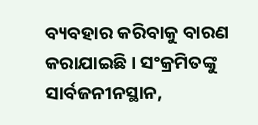ବ୍ୟବହାର କରିବାକୁ ବାରଣ କରାଯାଇଛି । ସଂକ୍ରମିତଙ୍କୁ ସାର୍ବଜନୀନସ୍ଥାନ,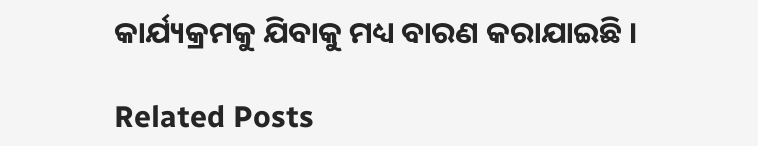କାର୍ଯ୍ୟକ୍ରମକୁ ଯିବାକୁ ମଧ୍ୟ ବାରଣ କରାଯାଇଛି ।

Related Posts